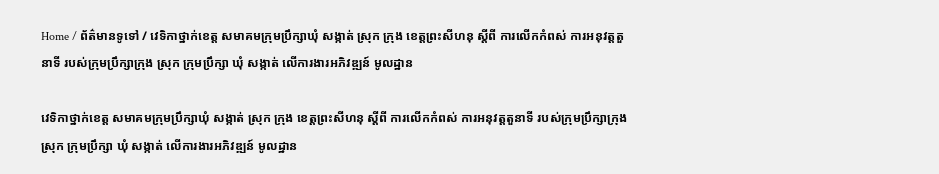Home / ព័ត៌មានទូទៅ / វេទិកាថ្នាក់ខេត្ត សមាគមក្រុមប្រឹក្សាឃុំ សង្កាត់ ស្រុក ក្រុង ខេត្តព្រះសីហនុ ស្ដីពី ការលើកកំពស់ ការអនុវត្តតួនាទី របស់ក្រុមប្រឹក្សាក្រុង ស្រុក ក្រុមប្រឹក្សា ឃុំ សង្កាត់ លើការងារអភិវឌ្ឍន៍ មូលដ្ឋាន

វេទិកាថ្នាក់ខេត្ត សមាគមក្រុមប្រឹក្សាឃុំ សង្កាត់ ស្រុក ក្រុង ខេត្តព្រះសីហនុ ស្ដីពី ការលើកកំពស់ ការអនុវត្តតួនាទី របស់ក្រុមប្រឹក្សាក្រុង ស្រុក ក្រុមប្រឹក្សា ឃុំ សង្កាត់ លើការងារអភិវឌ្ឍន៍ មូលដ្ឋាន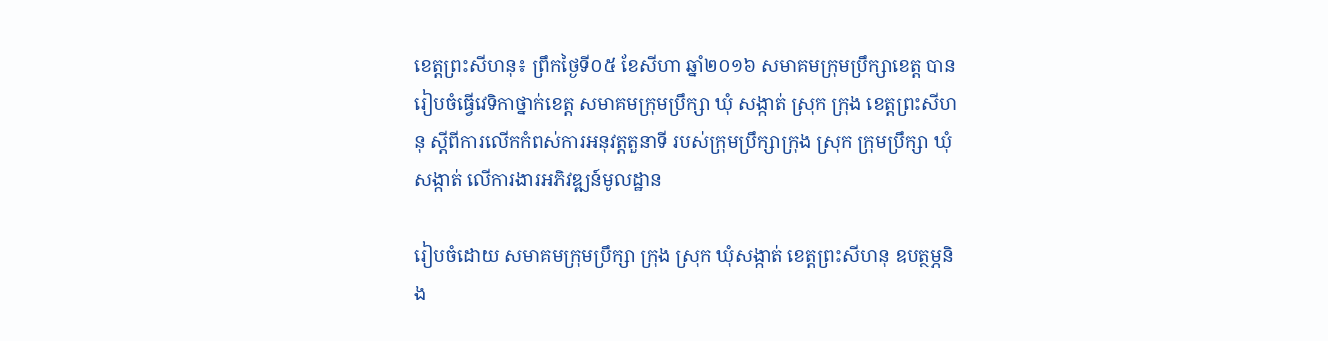ខេត្តព្រះសីហនុ៖ ព្រឹកថ្ងៃទី០៥ ខែសីហា ឆ្នាំ២០១៦ សមាគមក្រុមប្រឹក្សាខេត្ត បានរៀបចំធ្វើវេទិកាថ្នាក់ខេត្ត សមាគមក្រុមប្រឹក្សា ឃុំ សង្កាត់ ស្រុក ក្រុង ខេត្តព្រះសីហនុ ស្ដីពីការលើកកំពស់ការអនុវត្តតួនាទី របស់ក្រុមប្រឹក្សាក្រុង ស្រុក ក្រុមប្រឹក្សា ឃុំ សង្កាត់ លើការងារអភិវឌ្ឍន៍មូលដ្ឋាន

រៀបចំដោយ សមាគមក្រុមប្រឹក្សា ក្រុង ស្រុក ឃុំសង្កាត់ ខេត្តព្រះសីហនុ ឧបត្ថម្ភនិង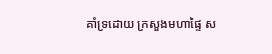គាំទ្រដោយ ក្រសួងមហាផ្ទៃ ស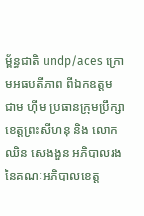ម្ព័ន្ធជាតិ undp/aces ក្រោមអធបតីភាព ពីឯកឧត្តម ជាម ហ៊ីម ប្រធានក្រុមប្រឹក្សាខេត្តព្រះសីហនុ និង លោក ឈិន សេងងួន អភិបាលរង នៃគណៈអភិបាលខេត្ត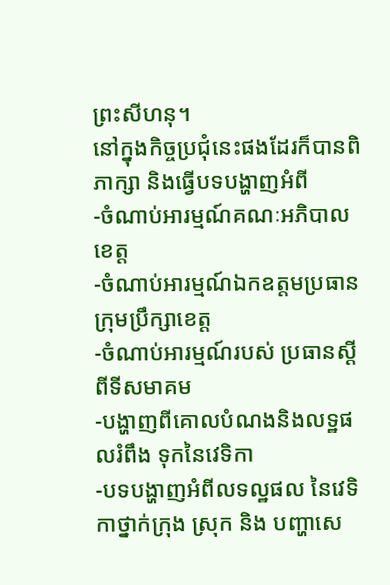ព្រះសីហនុ។
នៅក្នុងកិច្ចប្រជុំនេះផងដែរក៏បានពិភាក្សា និងធ្វើបទបង្ហាញអំពី
-ចំណាប់អារម្មណ៍គណៈអភិបាលខេត្ត
-ចំណាប់អារម្មណ៍ឯកឧត្តមប្រធាន ក្រុមប្រឹក្សាខេត្ត
-ចំណាប់អារម្មណ៍របស់ ប្រធានសី្តពីទីសមាគម
-បង្ហាញពីគោលបំណងនិងលទ្ឋផលរំពឹង ទុកនៃវេទិកា
-បទបង្ហាញអំពីលទល្ឋផល នៃវេទិកាថ្នាក់ក្រុង ស្រុក និង បញ្ហាសេ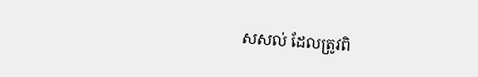សសល់ ដែលត្រូវពិ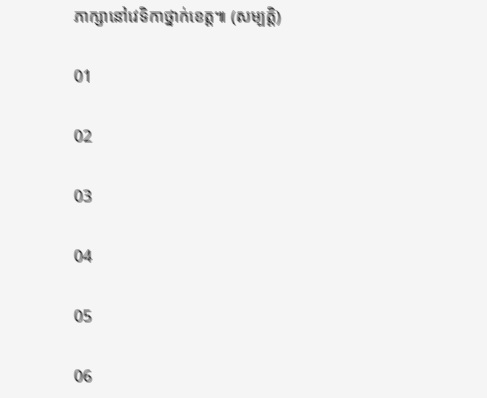ភាក្សានៅវេទិកាថ្នាក់ខេត្ត៕ (សម្បត្តិ)

01

02

03

04

05

06